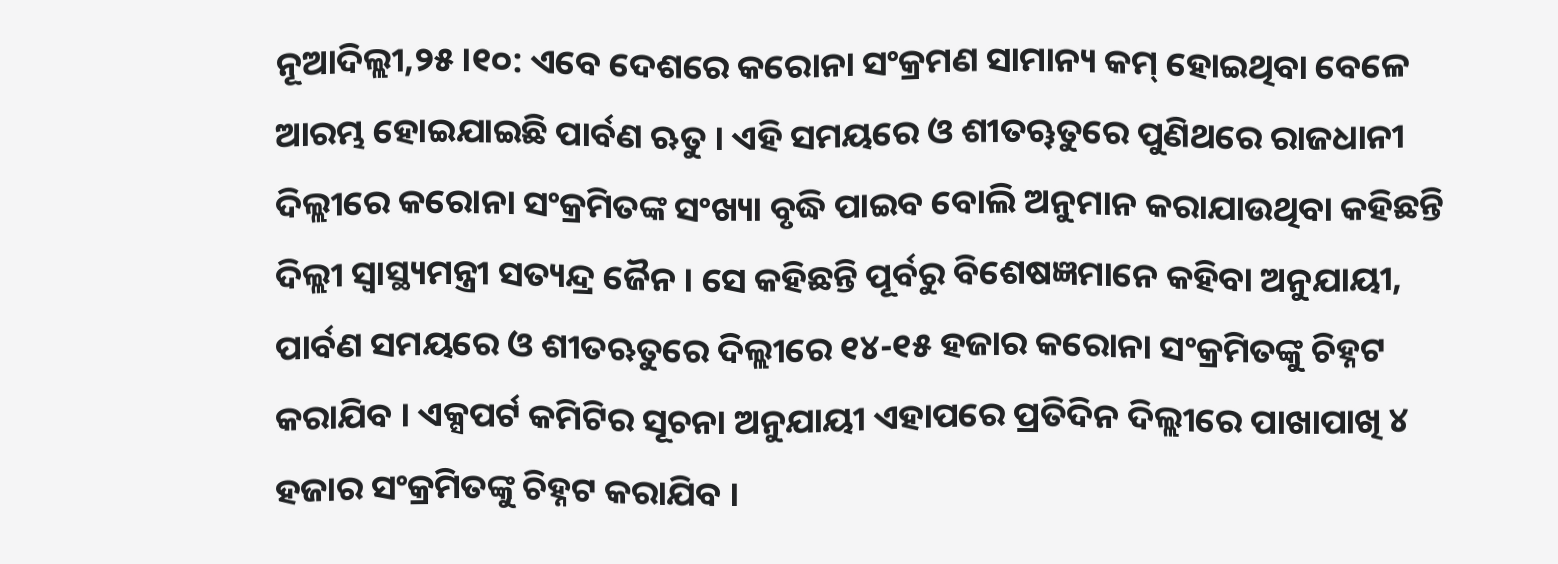ନୂଆଦିଲ୍ଲୀ,୨୫ ।୧୦: ଏବେ ଦେଶରେ କରୋନା ସଂକ୍ରମଣ ସାମାନ୍ୟ କମ୍ ହୋଇଥିବା ବେଳେ ଆରମ୍ଭ ହୋଇଯାଇଛି ପାର୍ବଣ ଋତୁ । ଏହି ସମୟରେ ଓ ଶୀତୠତୁରେ ପୁଣିଥରେ ରାଜଧାନୀ ଦିଲ୍ଲୀରେ କରୋନା ସଂକ୍ରମିତଙ୍କ ସଂଖ୍ୟା ବୃଦ୍ଧି ପାଇବ ବୋଲି ଅନୁମାନ କରାଯାଉଥିବା କହିଛନ୍ତି ଦିଲ୍ଲୀ ସ୍ୱାସ୍ଥ୍ୟମନ୍ତ୍ରୀ ସତ୍ୟନ୍ଦ୍ର ଜୈନ । ସେ କହିଛନ୍ତି ପୂର୍ବରୁ ବିଶେଷଜ୍ଞମାନେ କହିବା ଅନୁଯାୟୀ, ପାର୍ବଣ ସମୟରେ ଓ ଶୀତଋତୁରେ ଦିଲ୍ଲୀରେ ୧୪-୧୫ ହଜାର କରୋନା ସଂକ୍ରମିତଙ୍କୁ ଚିହ୍ନଟ କରାଯିବ । ଏକ୍ସପର୍ଟ କମିଟିର ସୂଚନା ଅନୁଯାୟୀ ଏହାପରେ ପ୍ରତିଦିନ ଦିଲ୍ଲୀରେ ପାଖାପାଖି ୪ ହଜାର ସଂକ୍ରମିତଙ୍କୁ ଚିହ୍ନଟ କରାଯିବ ।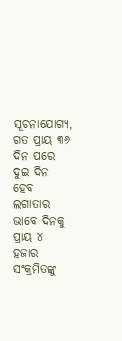ସୂଚନାଯୋଗ୍ୟ, ଗତ ପ୍ରାୟ ୩୬ ଦିନ ପରେ ଦୁଇ ଦିନ ହେବ ଲଗାତାର ଭାବେ ଦିନକୁ ପ୍ରାୟ ୪ ହଜାର ସଂକ୍ରମିତଙ୍କୁ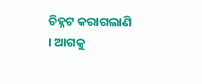ଚିହ୍ନଟ କରାଗଲାଣି । ଆଗକୁ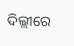ଦିଲ୍ଲୀରେ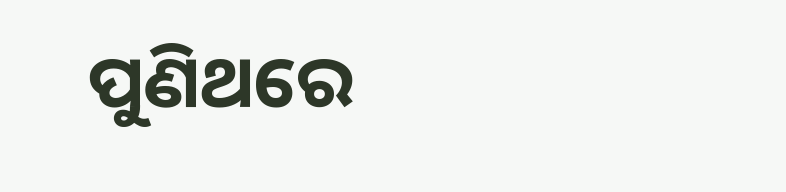ପୁଣିଥରେ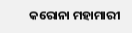କରୋନା ମହାମାରୀ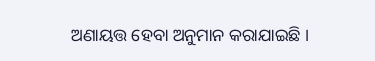ଅଣାୟତ୍ତ ହେବା ଅନୁମାନ କରାଯାଇଛି ।